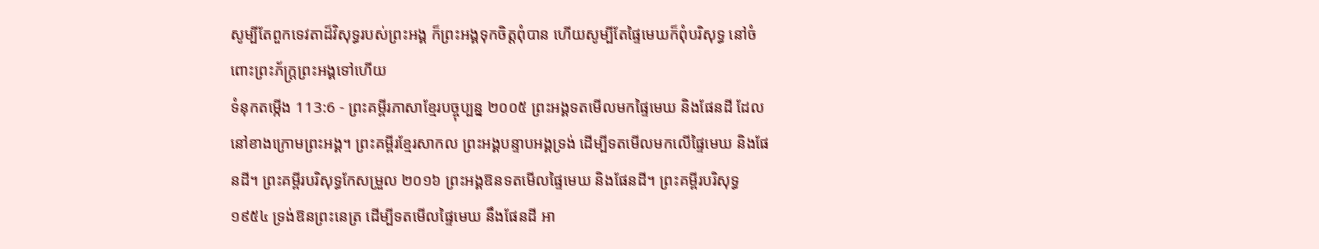សូម្បីតែពួកទេវតាដ៏វិសុទ្ធរបស់ព្រះអង្គ ក៏ព្រះអង្គទុកចិត្តពុំបាន ហើយសូម្បីតែផ្ទៃមេឃក៏ពុំបរិសុទ្ធ នៅចំពោះព្រះភ័ក្ត្រព្រះអង្គទៅហើយ
ទំនុកតម្កើង 113:6 - ព្រះគម្ពីរភាសាខ្មែរបច្ចុប្បន្ន ២០០៥ ព្រះអង្គទតមើលមកផ្ទៃមេឃ និងផែនដី ដែលនៅខាងក្រោមព្រះអង្គ។ ព្រះគម្ពីរខ្មែរសាកល ព្រះអង្គបន្ទាបអង្គទ្រង់ ដើម្បីទតមើលមកលើផ្ទៃមេឃ និងផែនដី។ ព្រះគម្ពីរបរិសុទ្ធកែសម្រួល ២០១៦ ព្រះអង្គឱនទតមើលផ្ទៃមេឃ និងផែនដី។ ព្រះគម្ពីរបរិសុទ្ធ ១៩៥៤ ទ្រង់ឱនព្រះនេត្រ ដើម្បីទតមើលផ្ទៃមេឃ នឹងផែនដី អា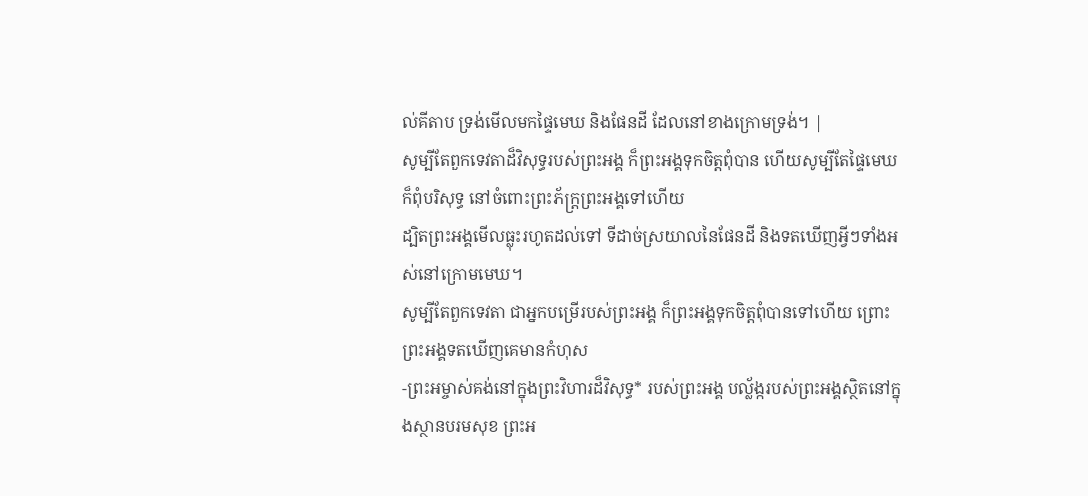ល់គីតាប ទ្រង់មើលមកផ្ទៃមេឃ និងផែនដី ដែលនៅខាងក្រោមទ្រង់។ |
សូម្បីតែពួកទេវតាដ៏វិសុទ្ធរបស់ព្រះអង្គ ក៏ព្រះអង្គទុកចិត្តពុំបាន ហើយសូម្បីតែផ្ទៃមេឃក៏ពុំបរិសុទ្ធ នៅចំពោះព្រះភ័ក្ត្រព្រះអង្គទៅហើយ
ដ្បិតព្រះអង្គមើលធ្លុះរហូតដល់ទៅ ទីដាច់ស្រយាលនៃផែនដី និងទតឃើញអ្វីៗទាំងអស់នៅក្រោមមេឃ។
សូម្បីតែពួកទេវតា ជាអ្នកបម្រើរបស់ព្រះអង្គ ក៏ព្រះអង្គទុកចិត្តពុំបានទៅហើយ ព្រោះព្រះអង្គទតឃើញគេមានកំហុស
-ព្រះអម្ចាស់គង់នៅក្នុងព្រះវិហារដ៏វិសុទ្ធ* របស់ព្រះអង្គ បល្ល័ង្ករបស់ព្រះអង្គស្ថិតនៅក្នុងស្ថានបរមសុខ ព្រះអ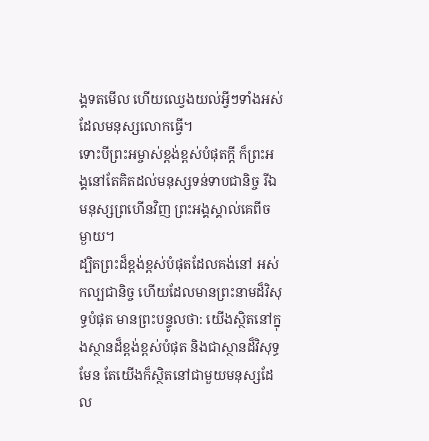ង្គទតមើល ហើយឈ្វេងយល់អ្វីៗទាំងអស់ ដែលមនុស្សលោកធ្វើ។
ទោះបីព្រះអម្ចាស់ខ្ពង់ខ្ពស់បំផុតក្ដី ក៏ព្រះអង្គនៅតែគិតដល់មនុស្សទន់ទាបជានិច្ច រីឯមនុស្សព្រហើនវិញ ព្រះអង្គស្គាល់គេពីចម្ងាយ។
ដ្បិតព្រះដ៏ខ្ពង់ខ្ពស់បំផុតដែលគង់នៅ អស់កល្បជានិច្ច ហើយដែលមានព្រះនាមដ៏វិសុទ្ធបំផុត មានព្រះបន្ទូលថា: យើងស្ថិតនៅក្នុងស្ថានដ៏ខ្ពង់ខ្ពស់បំផុត និងជាស្ថានដ៏វិសុទ្ធមែន តែយើងក៏ស្ថិតនៅជាមួយមនុស្សដែល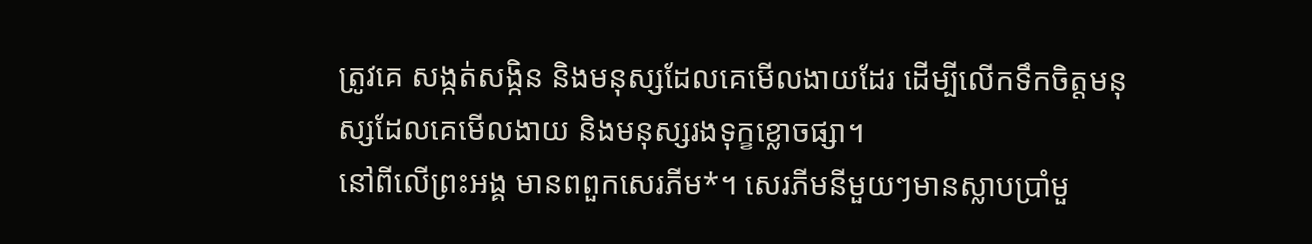ត្រូវគេ សង្កត់សង្កិន និងមនុស្សដែលគេមើលងាយដែរ ដើម្បីលើកទឹកចិត្តមនុស្សដែលគេមើលងាយ និងមនុស្សរងទុក្ខខ្លោចផ្សា។
នៅពីលើព្រះអង្គ មានពពួកសេរភីម*។ សេរភីមនីមួយៗមានស្លាបប្រាំមួ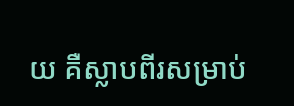យ គឺស្លាបពីរសម្រាប់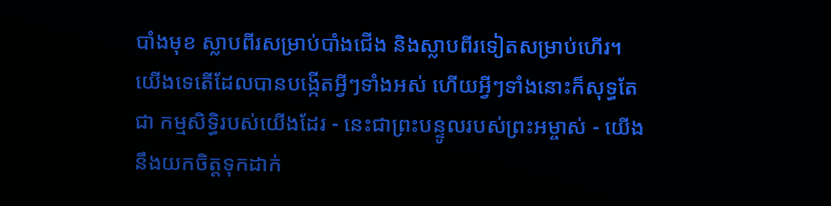បាំងមុខ ស្លាបពីរសម្រាប់បាំងជើង និងស្លាបពីរទៀតសម្រាប់ហើរ។
យើងទេតើដែលបានបង្កើតអ្វីៗទាំងអស់ ហើយអ្វីៗទាំងនោះក៏សុទ្ធតែជា កម្មសិទ្ធិរបស់យើងដែរ - នេះជាព្រះបន្ទូលរបស់ព្រះអម្ចាស់ - យើងនឹងយកចិត្តទុកដាក់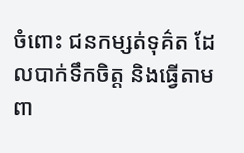ចំពោះ ជនកម្សត់ទុគ៌ត ដែលបាក់ទឹកចិត្ត និងធ្វើតាមពា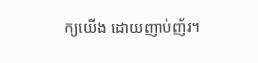ក្យយើង ដោយញាប់ញ័រ។